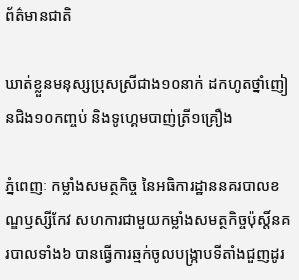ព័ត៌មានជាតិ

ឃាត់ខ្លួនមនុស្សប្រុសស្រីជាង១០នាក់ ដកហូតថ្នាំញៀនជិង១០កញ្ចប់ និងទូហ្គេមបាញ់ត្រី១គ្រឿង

ភ្នំពេញៈ កម្លាំងសមត្ថកិច្ច នៃអធិការដ្ឋាននគរបាលខណ្ឌឫស្សីកែវ សហការជាមួយកម្លាំងសមត្ថកិច្ចប៉ុស្តិ៍នគរបាលទាំង៦ បានធ្វើការឆ្មក់ចូលបង្ក្រាបទីតាំងជួញដូរ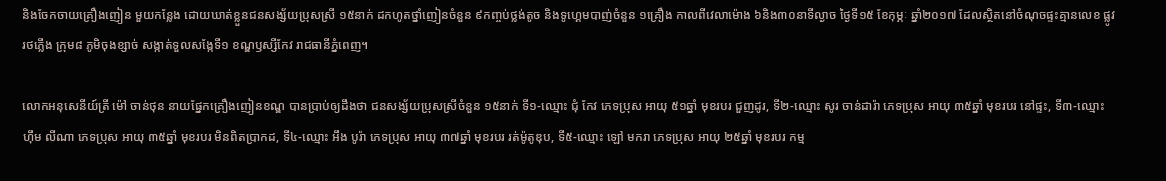និងចែកចាយគ្រឿងញៀន មួយកន្លែង ដោយឃាត់ខ្លួនជនសង្ស័យប្រុសស្រី ១៥នាក់ ដកហូតថ្នាំញៀនចំនួន ៩កញ្ចប់ថ្លង់តូច និងទូហ្គេមបាញ់ចំនួន ១គ្រឿង កាលពីវេលាម៉ោង ៦និង៣០នាទីល្ងាច ថ្ងៃទី១៥ ខែកុម្ភៈ ឆ្នាំ២០១៧ ដែលស្ថិតនៅចំណុចផ្ទះគ្មានលេខ ផ្លូវរថភ្លើង ក្រុម៨ ភូមិចុងខ្សាច់ សង្កាត់ទួលសង្កែទី១ ខណ្ឌឫស្សីកែវ រាជធានីភ្នំពេញ។

លោកអនុសេនីយ៍ត្រី ម៉ៅ ចាន់ថុន នាយផ្នែកគ្រឿងញៀនខណ្ឌ បានប្រាប់ឲ្យដឹងថា ជនសង្ស័យប្រុសស្រីចំនួន ១៥នាក់ ទី១-ឈ្មោះ ជុំ កែវ ភេទប្រុស អាយុ ៥១ឆ្នាំ មុខរបរ ជួញដូរ, ទី២-ឈ្មោះ សូរ ចាន់ដារ៉ា ភេទប្រុស អាយុ ៣៥ឆ្នាំ មុខរបរ នៅផ្ទះ, ទី៣-ឈ្មោះ ហ៊ឹម លីណា ភេទប្រុស អាយុ ៣៥ឆ្នាំ មុខរបរ មិនពិតប្រាកដ, ទី៤-ឈ្មោះ អឹង បូរ៉ា ភេទប្រុស អាយុ ៣៧ឆ្នាំ មុខរបរ រត់ម៉ូតូឌុប, ទី៥-ឈ្មោះ ឡៅ មករា ភេទប្រុស អាយុ ២៥ឆ្នាំ មុខរបរ កម្ម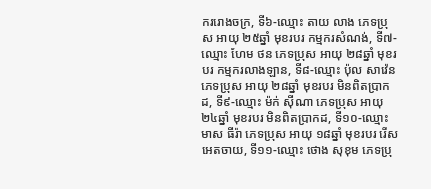កររោងចក្រ, ទី៦-ឈ្មោះ តាយ លាង ភេទប្រុស អាយុ ២៥ឆ្នាំ មុខរបរ កម្មករសំណង់, ទី៧-ឈ្មោះ ហែម ថន ភេទប្រុស អាយុ ២៨ឆ្នាំ មុខរបរ កម្មករលាងឡាន, ទី៨-ឈ្មោះ ប៉ុល សាវ៉េន ភេទប្រុស អាយុ ២៨ឆ្នាំ មុខរបរ មិនពិតប្រាកដ, ទី៩-ឈ្មោះ ម៉ក់ ស៊ីណា ភេទប្រុស អាយុ ២៤ឆ្នាំ មុខរបរ មិនពិតប្រាកដ, ទី១០-ឈ្មោះ មាស ធីរ៉ា ភេទប្រុស អាយុ ១៨ឆ្នាំ មុខរបរ រើសអេតចាយ, ទី១១-ឈ្មោះ ថោង សុខុម ភេទប្រុ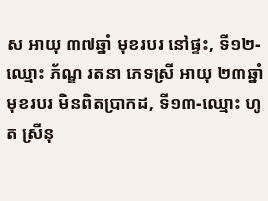ស អាយុ ៣៧ឆ្នាំ មុខរបរ នៅផ្ទះ, ទី១២-ឈ្មោះ ភ័ណ្ឌ រតនា ភេទស្រី អាយុ ២៣ឆ្នាំ មុខរបរ មិនពិតប្រាកដ, ទី១៣-ឈ្មោះ ហូត ស្រីនុ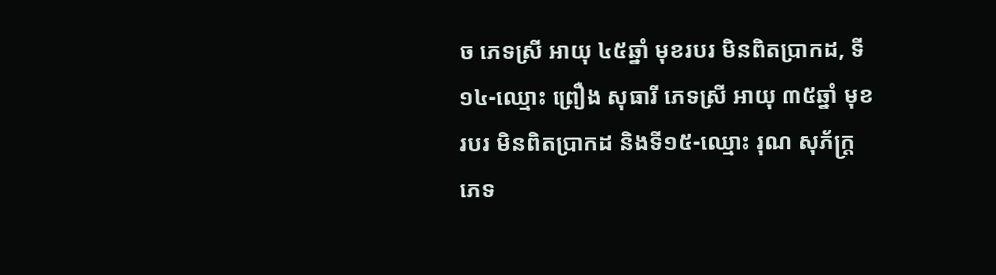ច ភេទស្រី អាយុ ៤៥ឆ្នាំ មុខរបរ មិនពិតប្រាកដ, ទី១៤-ឈ្មោះ ព្រឿង សុធារី ភេទស្រី អាយុ ៣៥ឆ្នាំ មុខរបរ មិនពិតប្រាកដ និងទី១៥-ឈ្មោះ រុណ សុភ័ក្ត្រ ភេទ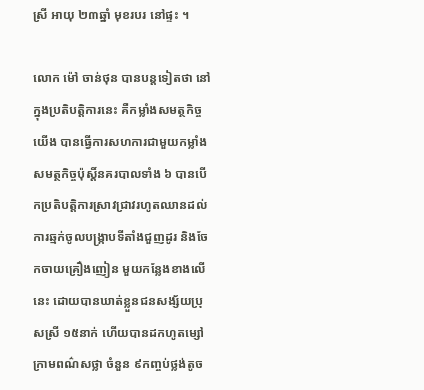ស្រី អាយុ ២៣ឆ្នាំ មុខរបរ នៅផ្ទះ ។

លោក ម៉ៅ ចាន់ថុន បានបន្តទៀតថា នៅក្នុងប្រតិបត្តិការនេះ គឺកម្លាំងសមត្ថកិច្ចយើង បានធ្វើការសហការជាមួយកម្លាំងសមត្ថកិច្ចប៉ុស្តិ៍នគរបាលទាំង ៦ បានបើកប្រតិបត្តិការស្រាវជ្រាវរហូតឈានដល់ការឆ្មក់ចូលបង្ក្រាបទីតាំងជួញដូរ និងចែកចាយគ្រឿងញៀន មួយកន្លែងខាងលើនេះ ដោយបានឃាត់ខ្លួនជនសង្ស័យប្រុសស្រី ១៥នាក់ ហើយបានដកហូតម្សៅក្រាមពណ៌សថ្លា ចំនួន ៩កញ្ចប់ថ្លង់តូច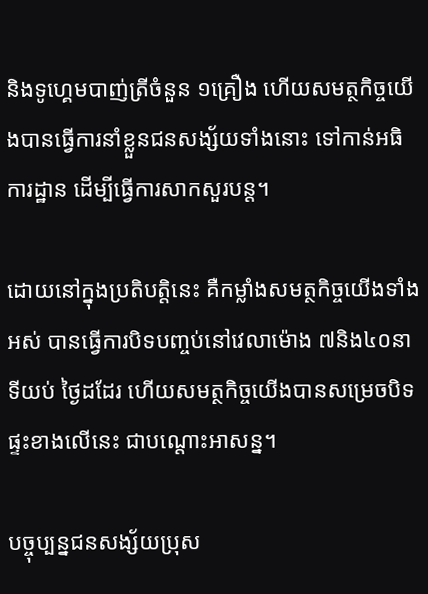និងទូហ្គេមបាញ់ត្រីចំនួន ១គ្រឿង ហើយសមត្ថកិច្ចយើងបានធ្វើការនាំខ្លួនជនសង្ស័យទាំងនោះ ទៅកាន់អធិការដ្ឋាន ដើម្បីធ្វើការសាកសួរបន្ត។

ដោយនៅក្នុងប្រតិបតិ្តនេះ គឺកម្លាំងសមត្ថកិច្ចយើងទាំងអស់ បានធ្វើការបិទបញ្ចប់នៅវេលាម៉ោង ៧និង៤០នាទីយប់ ថ្ងៃដដែរ ហើយសមត្ថកិច្ចយើងបានសម្រេចបិទផ្ទះខាងលើនេះ ជាបណ្តោះអាសន្ន។

បច្ចុប្បន្នជនសង្ស័យប្រុស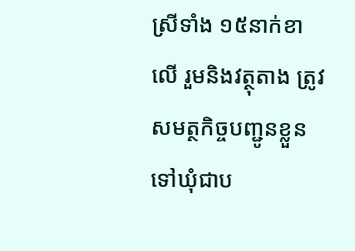ស្រីទាំង ១៥នាក់ខាលើ រួមនិងវត្ថុតាង ត្រូវសមត្ថកិច្ចបញ្ជូនខ្លួនទៅឃុំជាប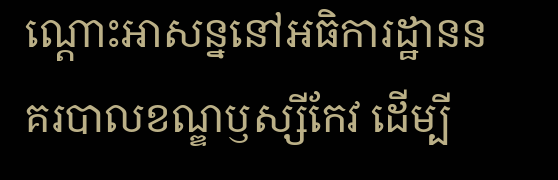ណ្តោះអាសន្ននៅអធិការដ្ឋាននគរបាលខណ្ឌឫស្សីកែវ ដើម្បី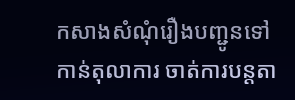កសាងសំណុំរឿងបញ្ជូនទៅកាន់តុលាការ ចាត់ការបន្តតា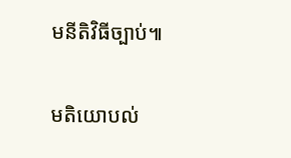មនីតិវិធីច្បាប់៕

មតិយោបល់